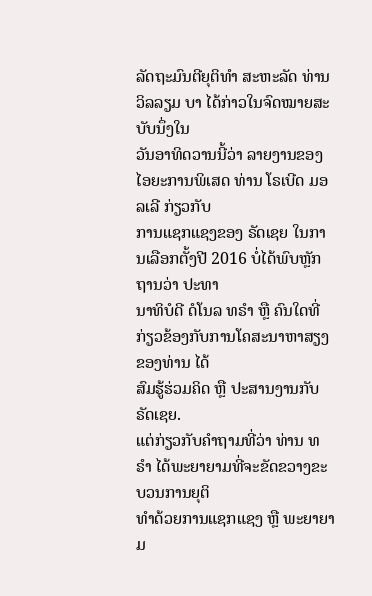ລັດຖະມົນຕີຍຸຕິທຳ ສະຫະລັດ ທ່ານ ວິລລຽມ ບາ ໄດ້ກ່າວໃນຈົດໝາຍສະບັບນຶ່ງໃນ
ວັນອາທິດວານນີ້ວ່າ ລາຍງານຂອງໄອຍະການພິເສດ ທ່ານ ໂຣເບີດ ມອລເລີ ກ່ຽວກັບ
ການແຊກແຊງຂອງ ຣັດເຊຍ ໃນການເລືອກຕັ້ງປີ 2016 ບໍ່ໄດ້ພົບຫຼັກຖານວ່າ ປະທາ
ນາທິບໍດີ ດໍໂນລ ທຣຳ ຫຼື ຄົນໃດທີ່ກ່ຽວຂ້ອງກັບການໂຄສະນາຫາສຽງຂອງທ່ານ ໄດ້
ສົມຮູ້ຮ່ວມຄິດ ຫຼື ປະສານງານກັບ ຣັດເຊຍ.
ແຕ່ກ່ຽວກັບຄຳຖາມທີ່ວ່າ ທ່ານ ທຣຳ ໄດ້ພະຍາຍາມທີ່ຈະຂັດຂວາງຂະບວນການຍຸຕິ
ທຳດ້ວຍການແຊກແຊງ ຫຼື ພະຍາຍາມ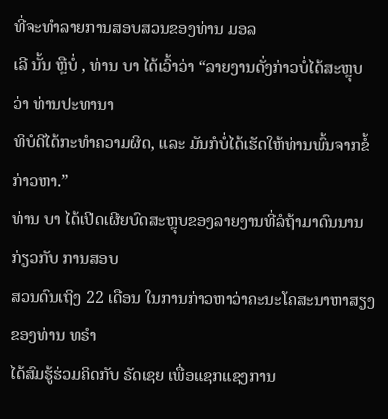ທີ່ຈະທຳລາຍການສອບສວນຂອງທ່ານ ມອລ
ເລີ ນັ້ນ ຫຼືບໍ່ , ທ່ານ ບາ ໄດ້ເວົ້າວ່າ “ລາຍງານດັ່ງກ່າວບໍ່ໄດ້ສະຫຼຸບວ່າ ທ່ານປະທານາ
ທິບໍດີໄດ້ກະທຳຄວາມຜິດ, ແລະ ມັນກໍບໍ່ໄດ້ເຮັດໃຫ້ທ່ານພົ້ນຈາກຂໍ້ກ່າວຫາ.”
ທ່ານ ບາ ໄດ້ເປີດເຜີຍບົດສະຫຼຸບຂອງລາຍງານທີ່ລໍຖ້າມາດົນນານ ກ່ຽວກັບ ການສອບ
ສວນດົນເຖິງ 22 ເດືອນ ໃນການກ່າວຫາວ່າຄະນະໂຄສະນາຫາສຽງຂອງທ່ານ ທຣຳ
ໄດ້ສົມຮູ້ຮ່ວມຄິດກັບ ຣັດເຊຍ ເພື່ອແຊກແຊງການ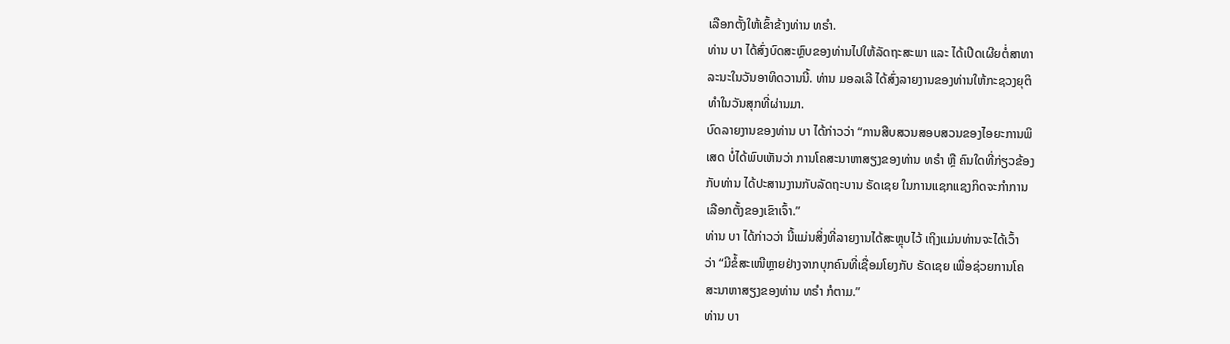ເລືອກຕັ້ງໃຫ້ເຂົ້າຂ້າງທ່ານ ທຣຳ.
ທ່ານ ບາ ໄດ້ສົ່ງບົດສະຫຼົບຂອງທ່ານໄປໃຫ້ລັດຖະສະພາ ແລະ ໄດ້ເປີດເຜີຍຕໍ່ສາທາ
ລະນະໃນວັນອາທິດວານນີ້. ທ່ານ ມອລເລີ ໄດ້ສົ່ງລາຍງານຂອງທ່ານໃຫ້ກະຊວງຍຸຕິ
ທຳໃນວັນສຸກທີ່ຜ່ານມາ.
ບົດລາຍງານຂອງທ່ານ ບາ ໄດ້ກ່າວວ່າ “ການສືບສວນສອບສວນຂອງໄອຍະການພິ
ເສດ ບໍ່ໄດ້ພົບເຫັນວ່າ ການໂຄສະນາຫາສຽງຂອງທ່ານ ທຣຳ ຫຼື ຄົນໃດທີ່ກ່ຽວຂ້ອງ
ກັບທ່ານ ໄດ້ປະສານງານກັບລັດຖະບານ ຣັດເຊຍ ໃນການແຊກແຊງກິດຈະກຳການ
ເລືອກຕັ້ງຂອງເຂົາເຈົ້າ.”
ທ່ານ ບາ ໄດ້ກ່າວວ່າ ນີ້ແມ່ນສິ່ງທີ່ລາຍງານໄດ້ສະຫຼຸບໄວ້ ເຖິງແມ່ນທ່ານຈະໄດ້ເວົ້າ
ວ່າ “ມີຂໍ້ສະເໜີຫຼາຍຢ່າງຈາກບຸກຄົນທີ່ເຊື່ອມໂຍງກັບ ຣັດເຊຍ ເພື່ອຊ່ວຍການໂຄ
ສະນາຫາສຽງຂອງທ່ານ ທຣຳ ກໍຕາມ.”
ທ່ານ ບາ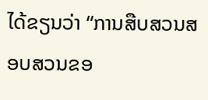ໄດ້ຂຽນວ່າ “ການສືບສວນສອບສວນຂອ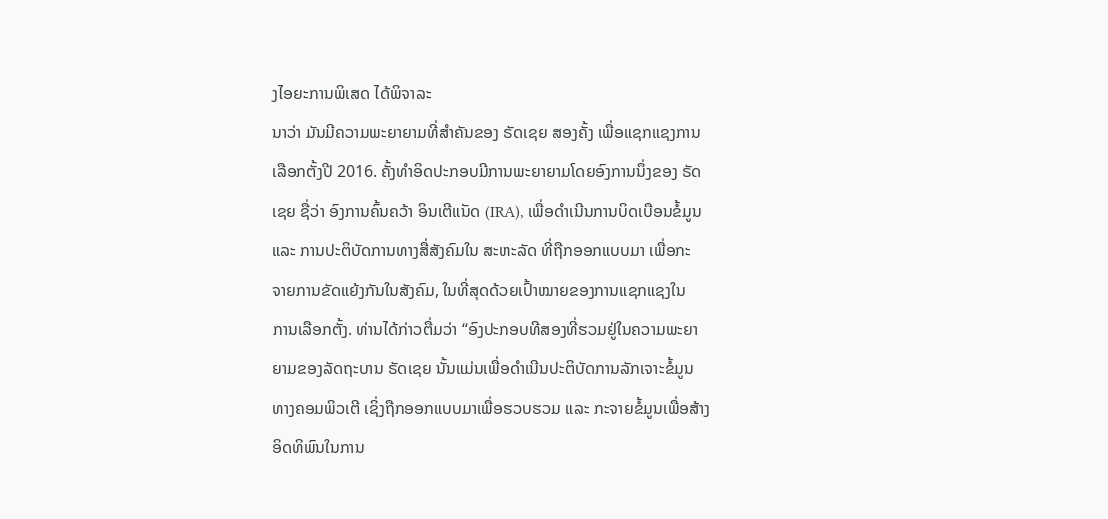ງໄອຍະການພິເສດ ໄດ້ພິຈາລະ
ນາວ່າ ມັນມີຄວາມພະຍາຍາມທີ່ສຳຄັນຂອງ ຣັດເຊຍ ສອງຄັ້ງ ເພື່ອແຊກແຊງການ
ເລືອກຕັ້ງປີ 2016. ຄັ້ງທຳອິດປະກອບມີການພະຍາຍາມໂດຍອົງການນຶ່ງຂອງ ຣັດ
ເຊຍ ຊື່ວ່າ ອົງການຄົ້ນຄວ້າ ອິນເຕີແນັດ (IRA), ເພື່ອດຳເນີນການບິດເບືອນຂໍ້ມູນ
ແລະ ການປະຕິບັດການທາງສື່ສັງຄົມໃນ ສະຫະລັດ ທີ່ຖືກອອກແບບມາ ເພື່ອກະ
ຈາຍການຂັດແຍ້ງກັນໃນສັງຄົມ, ໃນທີ່ສຸດດ້ວຍເປົ້າໝາຍຂອງການແຊກແຊງໃນ
ການເລືອກຕັ້ງ. ທ່ານໄດ້ກ່າວຕື່ມວ່າ “ອົງປະກອບທີສອງທີ່ຮວມຢູ່ໃນຄວາມພະຍາ
ຍາມຂອງລັດຖະບານ ຣັດເຊຍ ນັ້ນແມ່ນເພື່ອດຳເນີນປະຕິບັດການລັກເຈາະຂໍ້ມູນ
ທາງຄອມພິວເຕີ ເຊິ່ງຖືກອອກແບບມາເພື່ອຮວບຮວມ ແລະ ກະຈາຍຂໍ້ມູນເພື່ອສ້າງ
ອິດທິພົນໃນການ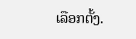ເລືອກຕັ້ງ.